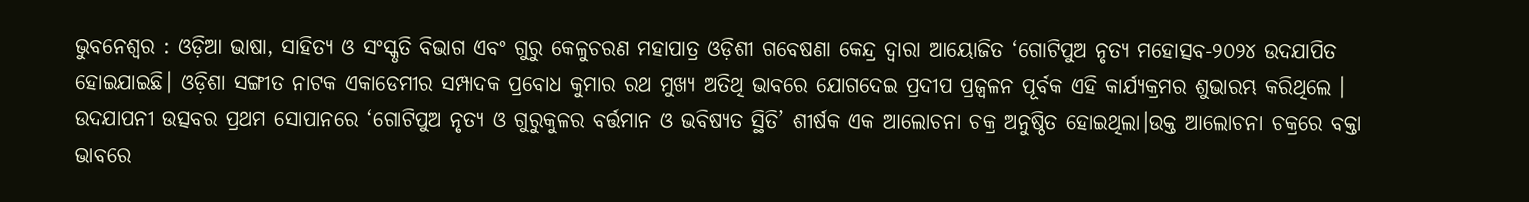ଭୁବନେଶ୍ୱର : ଓଡ଼ିଆ ଭାଷା, ସାହିତ୍ୟ ଓ ସଂସ୍କୃତି ବିଭାଗ ଏବଂ ଗୁରୁ କେଳୁଚରଣ ମହାପାତ୍ର ଓଡ଼ିଶୀ ଗବେଷଣା କେନ୍ଦ୍ର ଦ୍ୱାରା ଆୟୋଜିତ ‘ଗୋଟିପୁଅ ନୃତ୍ୟ ମହୋତ୍ସବ-୨୦୨୪ ଉଦଯାପିତ ହୋଇଯାଇଛି। ଓଡ଼ିଶା ସଙ୍ଗୀତ ନାଟକ ଏକାଡେମୀର ସମ୍ପାଦକ ପ୍ରବୋଧ କୁମାର ରଥ ମୁଖ୍ୟ ଅତିଥି ଭାବରେ ଯୋଗଦେଇ ପ୍ରଦୀପ ପ୍ରଜ୍ୱଳନ ପୂର୍ବକ ଏହି କାର୍ଯ୍ୟକ୍ରମର ଶୁଭାରମ୍ଭ କରିଥିଲେ ।
ଉଦଯାପନୀ ଉତ୍ସବର ପ୍ରଥମ ସୋପାନରେ ‘ଗୋଟିପୁଅ ନୃତ୍ୟ ଓ ଗୁରୁକୁଳର ବର୍ତ୍ତମାନ ଓ ଭବିଷ୍ୟତ ସ୍ଥିତି’ ଶୀର୍ଷକ ଏକ ଆଲୋଚନା ଚକ୍ର ଅନୁଷ୍ଠିତ ହୋଇଥିଲା।ଉକ୍ତ ଆଲୋଚନା ଚକ୍ରରେ ବକ୍ତା ଭାବରେ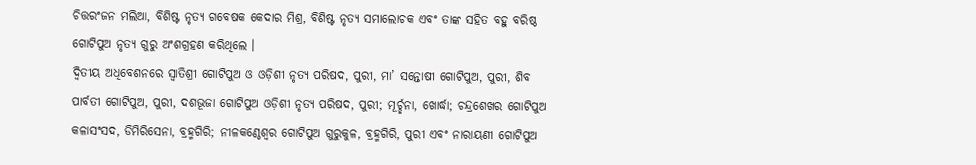ଚିତ୍ତରଂଜନ ମଲିଆ, ବିଶିଷ୍ଟ ନୃତ୍ୟ ଗବେଷକ କେଦାର ମିଶ୍ର, ବିଶିଷ୍ଟ ନୃତ୍ୟ ସମାଲୋଚକ ଏବଂ ତାଙ୍କ ସହିତ ବହୁ ବରିଷ୍ଠ ଗୋଟିପୁଅ ନୃତ୍ୟ ଗୁରୁ ଅଂଶଗ୍ରହଣ କରିଥିଲେ ।
ଦ୍ୱିତୀୟ ଅଧିବେଶନରେ ସ୍ୱାତିଶ୍ରୀ ଗୋଟିପୁଅ ଓ ଓଡ଼ିଶୀ ନୃତ୍ୟ ପରିଷଦ, ପୁରୀ, ମା’ ସନ୍ତୋଷୀ ଗୋଟିପୁଅ, ପୁରୀ, ଶିବ ପାର୍ବତୀ ଗୋଟିପୁଅ, ପୁରୀ, ଦଶଭୂଜା ଗୋଟିପୁଅ ଓଡ଼ିଶୀ ନୃତ୍ୟ ପରିଷଦ, ପୁରୀ; ମୂର୍ଚ୍ଛନା, ଖୋର୍ଦ୍ଧା; ଚନ୍ଦ୍ରଶେଖର ଗୋଟିପୁଅ କଳାସଂସଦ, ଡିମିରିସେନା, ବ୍ରହ୍ମଗିରି; ନୀଳକଣ୍ଠେଶ୍ୱର ଗୋଟିପୁଅ ଗୁରୁକୁଳ, ବ୍ରହ୍ମଗିରି, ପୁରୀ ଏବଂ ନାରାୟଣୀ ଗୋଟିପୁଅ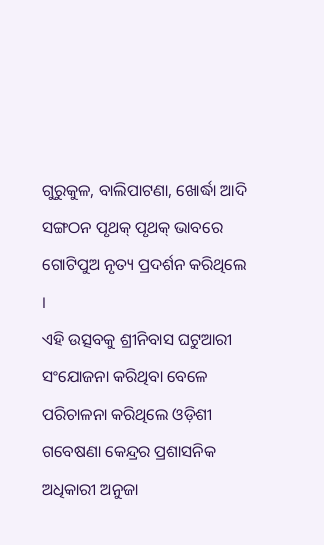ଗୁରୁକୁଳ, ବାଲିପାଟଣା, ଖୋର୍ଦ୍ଧା ଆଦି ସଙ୍ଗଠନ ପୃଥକ୍ ପୃଥକ୍ ଭାବରେ ଗୋଟିପୁଅ ନୃତ୍ୟ ପ୍ରଦର୍ଶନ କରିଥିଲେ ।
ଏହି ଉତ୍ସବକୁ ଶ୍ରୀନିବାସ ଘଟୁଆରୀ ସଂଯୋଜନା କରିଥିବା ବେଳେ ପରିଚାଳନା କରିଥିଲେ ଓଡ଼ିଶୀ ଗବେଷଣା କେନ୍ଦ୍ରର ପ୍ରଶାସନିକ ଅଧିକାରୀ ଅନୁଜା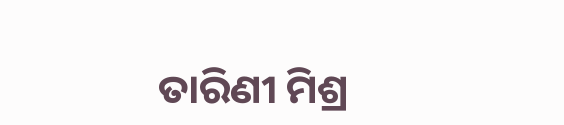ତାରିଣୀ ମିଶ୍ର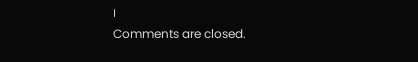।
Comments are closed.